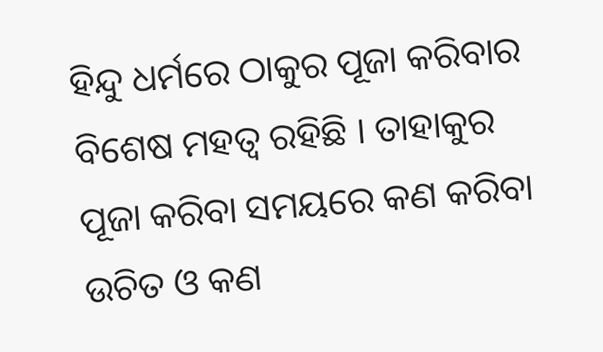ହିନ୍ଦୁ ଧର୍ମରେ ଠାକୁର ପୂଜା କରିବାର ବିଶେଷ ମହତ୍ଵ ରହିଛି । ତାହାକୁର ପୂଜା କରିବା ସମୟରେ କଣ କରିବା ଉଚିତ ଓ କଣ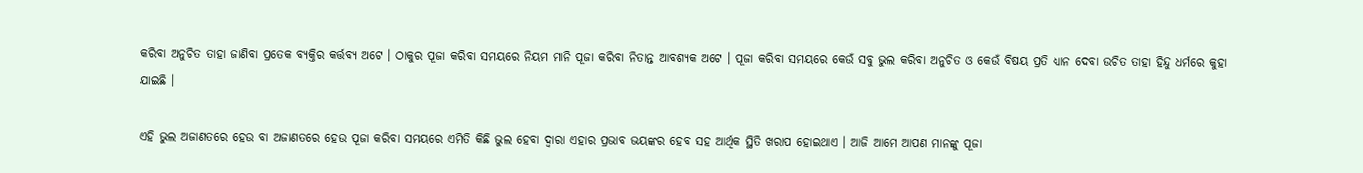କରିବା ଅନୁଚିତ ତାହା ଜାଣିବା ପ୍ରତେକ ବ୍ୟକ୍ତିର କର୍ତ୍ତବ୍ୟ ଅଟେ । ଠାକୁର ପୂଜା କରିବା ସମୟରେ ନିୟମ ମାନି ପୂଜା କରିବା ନିତାନ୍ତ ଆବଶ୍ୟକ ଅଟେ । ପୂଜା କରିବା ସମୟରେ କେଉଁ ସବୁ ଭୁଲ କରିବା ଅନୁଚିତ ଓ କେଉଁ ବିଷୟ ପ୍ରତି ଧ୍ୟାନ ଦେବା ଉଚିତ ତାହା ହିନ୍ଦୁ ଧର୍ମରେ କୁହା ଯାଇଛି ।

ଏହି ଭୁଲ ଅଜାଣତରେ ହେଉ ବା ଅଜାଣତରେ ହେଉ ପୂଜା କରିବା ସମୟରେ ଏମିତି କିଛି ଭୁଲ ହେବା ଦ୍ଵାରା ଏହାର ପ୍ରଭାବ ଭୟଙ୍କର ହେବ ସହ ଆର୍ଥିକ ସ୍ଥିତି ଖରାପ ହୋଇଥାଏ । ଆଜି ଆମେ ଆପଣ ମାନଙ୍କୁ ପୂଜା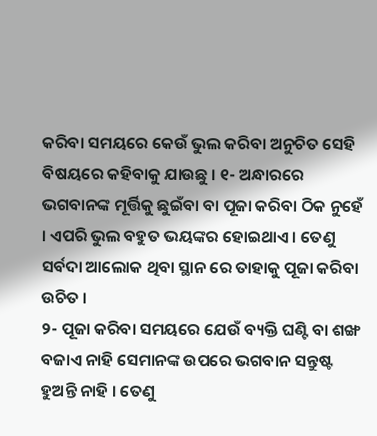କରିବା ସମୟରେ କେଉଁ ଭୁଲ କରିବା ଅନୁଚିତ ସେହି ବିଷୟରେ କହିବାକୁ ଯାଉଛୁ । ୧- ଅନ୍ଧାରରେ ଭଗବାନଙ୍କ ମୂର୍ତ୍ତିକୁ ଛୁଇଁବା ବା ପୂଜା କରିବା ଠିକ ନୁହେଁ । ଏପରି ଭୁଲ ବହୁତ ଭୟଙ୍କର ହୋଇଥାଏ । ତେଣୁ ସର୍ବଦା ଆଲୋକ ଥିବା ସ୍ଥାନ ରେ ତାହାକୁ ପୂଜା କରିବା ଉଚିତ ।
୨- ପୂଜା କରିବା ସମୟରେ ଯେଉଁ ବ୍ୟକ୍ତି ଘଣ୍ଟି ବା ଶଙ୍ଖ ବଜାଏ ନାହି ସେମାନଙ୍କ ଉପରେ ଭଗବାନ ସନ୍ତୁଷ୍ଟ ହୁଅନ୍ତି ନାହି । ତେଣୁ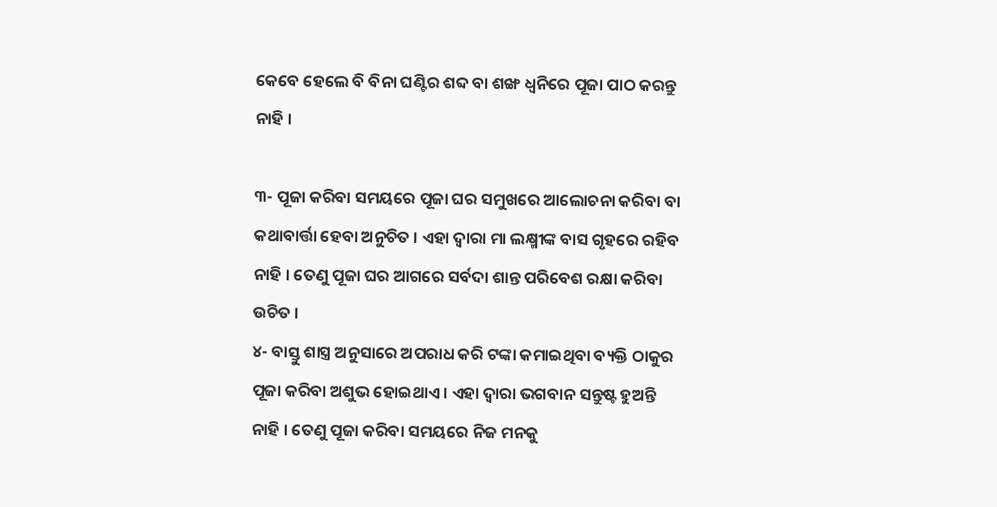କେବେ ହେଲେ ବି ବିନା ଘଣ୍ଟିର ଶବ୍ଦ ବା ଶଙ୍ଖ ଧ୍ୱନିରେ ପୂଜା ପାଠ କରନ୍ତୁ ନାହି ।

୩- ପୂଜା କରିବା ସମୟରେ ପୂଜା ଘର ସମୁଖରେ ଆଲୋଚନା କରିବା ବା କଥାବାର୍ତ୍ତା ହେବା ଅନୁଚିତ । ଏହା ଦ୍ଵାରା ମା ଲକ୍ଷ୍ମୀଙ୍କ ବାସ ଗୃହରେ ରହିବ ନାହି । ତେଣୁ ପୂଜା ଘର ଆଗରେ ସର୍ବଦା ଶାନ୍ତ ପରିବେଶ ରକ୍ଷା କରିବା ଉଚିତ ।
୪- ବାସ୍ତୁ ଶାସ୍ତ୍ର ଅନୁସାରେ ଅପରାଧ କରି ଟଙ୍କା କମାଇଥିବା ବ୍ୟକ୍ତି ଠାକୁର ପୂଜା କରିବା ଅଶୁଭ ହୋଇଥାଏ । ଏହା ଦ୍ଵାରା ଭଗବାନ ସନ୍ତୁଷ୍ଟ ହୁଅନ୍ତି ନାହି । ତେଣୁ ପୂଜା କରିବା ସମୟରେ ନିଜ ମନକୁ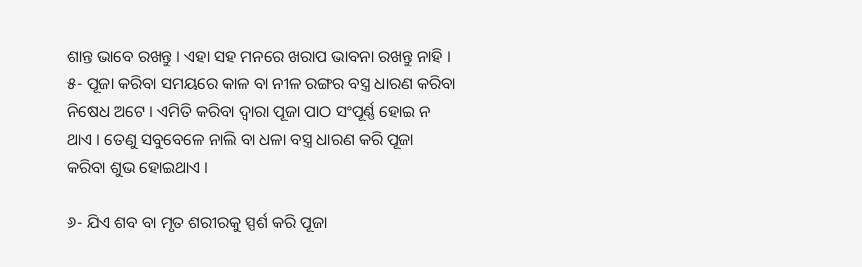ଶାନ୍ତ ଭାବେ ରଖନ୍ତୁ । ଏହା ସହ ମନରେ ଖରାପ ଭାବନା ରଖନ୍ତୁ ନାହି ।
୫- ପୂଜା କରିବା ସମୟରେ କାଳ ବା ନୀଳ ରଙ୍ଗର ବସ୍ତ୍ର ଧାରଣ କରିବା ନିଷେଧ ଅଟେ । ଏମିତି କରିବା ଦ୍ଵାରା ପୂଜା ପାଠ ସଂପୂର୍ଣ୍ଣ ହୋଇ ନ ଥାଏ । ତେଣୁ ସବୁବେଳେ ନାଲି ବା ଧଳା ବସ୍ତ୍ର ଧାରଣ କରି ପୂଜା କରିବା ଶୁଭ ହୋଇଥାଏ ।

୬- ଯିଏ ଶବ ବା ମୃତ ଶରୀରକୁ ସ୍ପର୍ଶ କରି ପୂଜା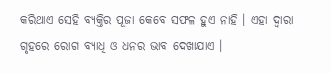କରିଥାଏ ସେହି ବ୍ୟକ୍ତିର ପୂଜା କେବେ ସଫଳ ହୁଏ ନାହି । ଏହା ଦ୍ଵାରା ଗୃହରେ ରୋଗ ବ୍ୟାଧି ଓ ଧନର ଭାବ ଦେଖାଯାଏ ।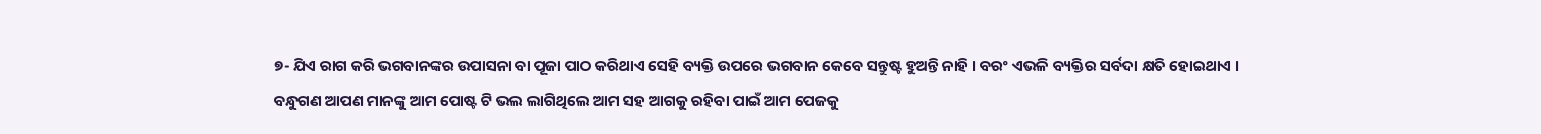୭- ଯିଏ ରାଗ କରି ଭଗବାନଙ୍କର ଉପାସନା ବା ପୂଜା ପାଠ କରିଥାଏ ସେହି ବ୍ୟକ୍ତି ଉପରେ ଭଗବାନ କେବେ ସନ୍ତୁଷ୍ଟ ହୁଅନ୍ତି ନାହି । ବରଂ ଏଭଳି ବ୍ୟକ୍ତିର ସର୍ବଦା କ୍ଷତି ହୋଇଥାଏ ।
ବନ୍ଧୁଗଣ ଆପଣ ମାନଙ୍କୁ ଆମ ପୋଷ୍ଟ ଟି ଭଲ ଲାଗିଥିଲେ ଆମ ସହ ଆଗକୁ ରହିବା ପାଇଁ ଆମ ପେଜକୁ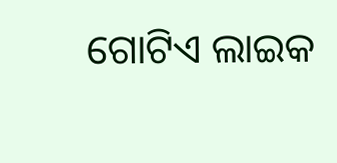ଗୋଟିଏ ଲାଇକ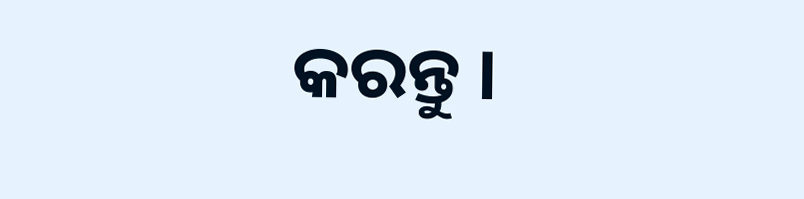କରନ୍ତୁ ।